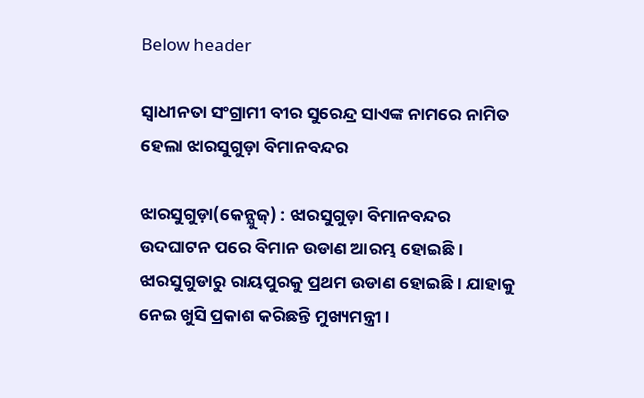Below header

ସ୍ୱାଧୀନତା ସଂଗ୍ରାମୀ ବୀର ସୁରେନ୍ଦ୍ର ସାଏଙ୍କ ନାମରେ ନାମିତ ହେଲା ଝାରସୁଗୁଡ଼ା ବିମାନବନ୍ଦର

ଝାରସୁଗୁଡ଼ା(କେନ୍ଯୁଜ୍) : ଝାରସୁଗୁଡ଼ା ବିମାନବନ୍ଦର ଉଦଘାଟନ ପରେ ବିମାନ ଉଡାଣ ଆରମ୍ଭ ହୋଇଛି । ଝାରସୁଗୁଡାରୁ ରାୟପୁରକୁ ପ୍ରଥମ ଉଡାଣ ହୋଇଛି । ଯାହାକୁ ନେଇ ଖୁସି ପ୍ରକାଶ କରିଛନ୍ତି ମୁଖ୍ୟମନ୍ତ୍ରୀ ।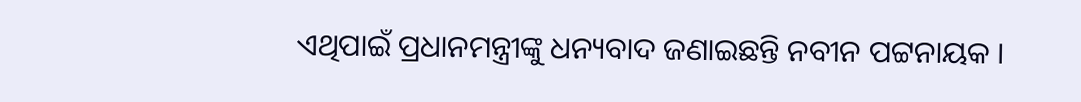ଏଥିପାଇଁ ପ୍ରଧାନମନ୍ତ୍ରୀଙ୍କୁ ଧନ୍ୟବାଦ ଜଣାଇଛନ୍ତି ନବୀନ ପଟ୍ଟନାୟକ ।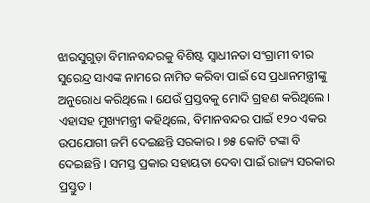ଝାରସୁଗୁଡ଼ା ବିମାନବନ୍ଦରକୁ ବିଶିଷ୍ଟ ସ୍ୱାଧୀନତା ସଂଗ୍ରାମୀ ବୀର ସୁରେନ୍ଦ୍ର ସାଏଙ୍କ ନାମରେ ନାମିତ କରିବା ପାଇଁ ସେ ପ୍ରଧାନମନ୍ତ୍ରୀଙ୍କୁ ଅନୁରୋଧ କରିଥିଲେ । ଯେଉଁ ପ୍ରସ୍ତବକୁ ମୋଦି ଗ୍ରହଣ କରିଥିଲେ । ଏହାସହ ମୁଖ୍ୟମନ୍ତ୍ରୀ କହିଥିଲେ, ବିମାନବନ୍ଦର ପାଇଁ ୧୨୦ ଏକର ଉପଯୋଗୀ ଜମି ଦେଇଛନ୍ତି ସରକାର । ୭୫ କୋଟି ଟଙ୍କା ବି ଦେଇଛନ୍ତି । ସମସ୍ତ ପ୍ରକାର ସହାୟତା ଦେବା ପାଇଁ ରାଜ୍ୟ ସରକାର ପ୍ରସ୍ତୁତ ।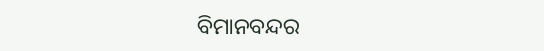ବିମାନବନ୍ଦର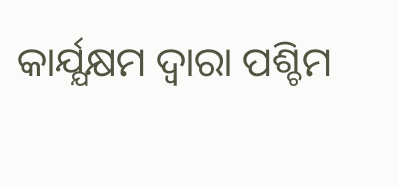କାର୍ଯ୍ଯକ୍ଷମ ଦ୍ୱାରା ପଶ୍ଚିମ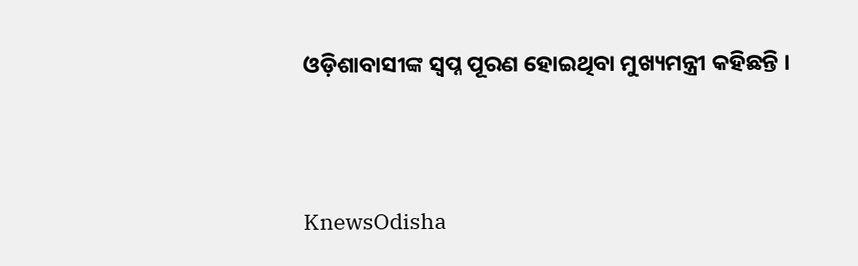ଓଡ଼ିଶାବାସୀଙ୍କ ସ୍ୱପ୍ନ ପୂରଣ ହୋଇଥିବା ମୁଖ୍ୟମନ୍ତ୍ରୀ କହିଛନ୍ତି ।




KnewsOdisha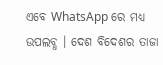ଏବେ WhatsApp ରେ ମଧ୍ୟ ଉପଲବ୍ଧ । ଦେଶ ବିଦେଶର ତାଜା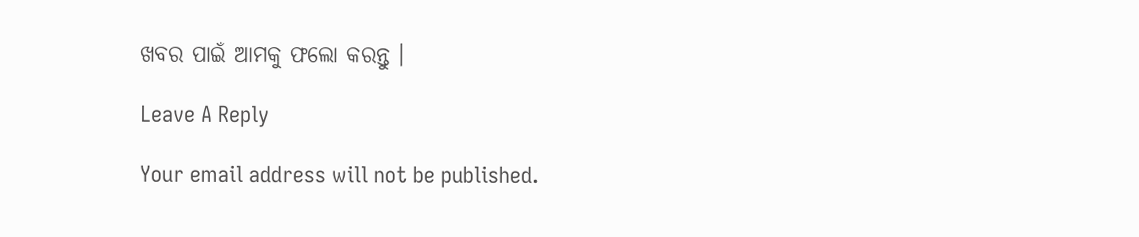ଖବର ପାଇଁ ଆମକୁ ଫଲୋ କରନ୍ତୁ ।

Leave A Reply

Your email address will not be published.